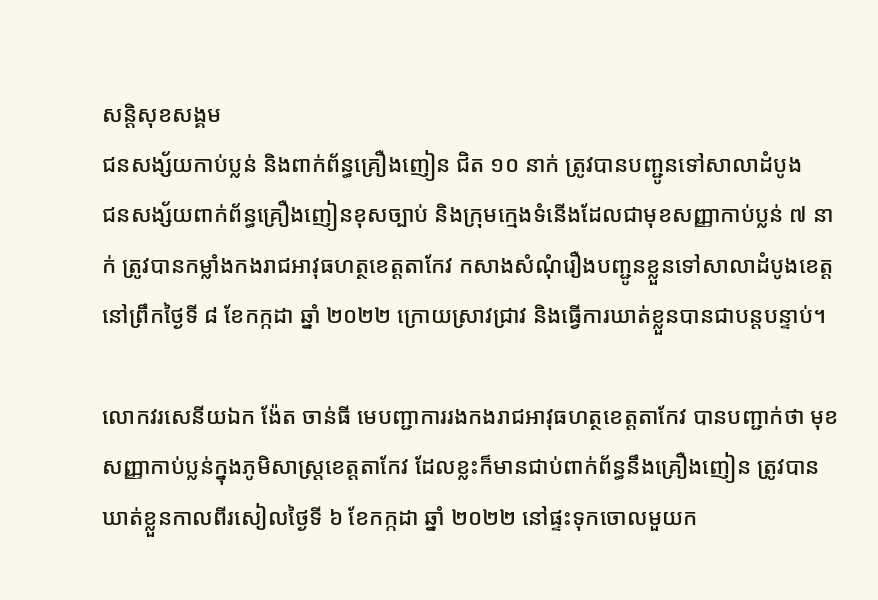សន្តិសុខសង្គម
ជនសង្ស័យកាប់ប្លន់ និងពាក់ព័ន្ធគ្រឿងញៀន ជិត ១០ នាក់ ត្រូវបានបញ្ជូនទៅសាលាដំបូង
ជនសង្ស័យពាក់ព័ន្ធគ្រឿងញៀនខុសច្បាប់ និងក្រុមក្មេងទំនើងដែលជាមុខសញ្ញាកាប់ប្លន់ ៧ នាក់ ត្រូវបានកម្លាំងកងរាជអាវុធហត្ថខេត្តតាកែវ កសាងសំណុំរឿងបញ្ជូនខ្លួនទៅសាលាដំបូងខេត្ត នៅព្រឹកថ្ងៃទី ៨ ខែកក្កដា ឆ្នាំ ២០២២ ក្រោយស្រាវជ្រាវ និងធ្វើការឃាត់ខ្លួនបានជាបន្តបន្ទាប់។

លោកវរសេនីយឯក ង៉ែត ចាន់ធី មេបញ្ជាការរងកងរាជអាវុធហត្ថខេត្តតាកែវ បានបញ្ជាក់ថា មុខសញ្ញាកាប់ប្លន់ក្នុងភូមិសាស្ត្រខេត្តតាកែវ ដែលខ្លះក៏មានជាប់ពាក់ព័ន្ធនឹងគ្រឿងញៀន ត្រូវបានឃាត់ខ្លួនកាលពីរសៀលថ្ងៃទី ៦ ខែកក្កដា ឆ្នាំ ២០២២ នៅផ្ទះទុកចោលមួយក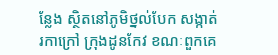ន្លែង ស្ថិតនៅភូមិថ្នល់បែក សង្កាត់រកាក្រៅ ក្រុងដូនកែវ ខណៈពួកគេ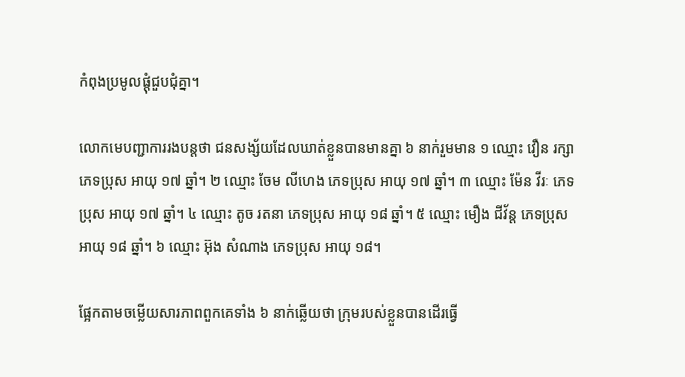កំពុងប្រមូលផ្តុំជួបជុំគ្នា។

លោកមេបញ្ជាការរងបន្តថា ជនសង្ស័យដែលឃាត់ខ្លួនបានមានគ្នា ៦ នាក់រួមមាន ១ ឈ្មោះ វឿន រក្សា ភេទប្រុស អាយុ ១៧ ឆ្នាំ។ ២ ឈ្មោះ ចែម លីហេង ភេទប្រុស អាយុ ១៧ ឆ្នាំ។ ៣ ឈ្មោះ ម៉ែន វីរៈ ភេទប្រុស អាយុ ១៧ ឆ្នាំ។ ៤ ឈ្មោះ តូច រតនា ភេទប្រុស អាយុ ១៨ ឆ្នាំ។ ៥ ឈ្មោះ មឿង ជីវ័ន្ត ភេទប្រុស អាយុ ១៨ ឆ្នាំ។ ៦ ឈ្មោះ អ៊ុង សំណាង ភេទប្រុស អាយុ ១៨។

ផ្អែកតាមចម្លើយសារភាពពួកគេទាំង ៦ នាក់ឆ្លើយថា ក្រុមរបស់ខ្លួនបានដើរធ្វើ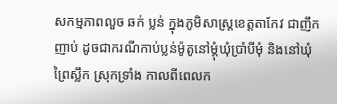សកម្មភាពលួច ឆក់ ប្លន់ ក្នុងភូមិសាស្ត្រខេត្តតាកែវ ជាញឹកញាប់ ដូចជាករណីកាប់ប្លន់ម៉ូតូនៅម្តុំឃុំប្រាំបីមុំ និងនៅឃុំព្រៃស្លឹក ស្រុកទ្រាំង កាលពីពេលក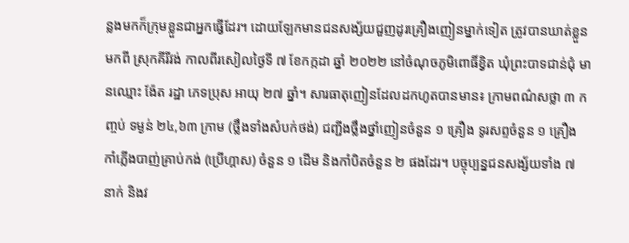ន្លងមកក៏ក្រុមខ្លួនជាអ្នកធ្វើដែរ។ ដោយឡែកមានជនសង្ស័យជួញដូរគ្រឿងញៀនម្នាក់ទៀត ត្រូវបានឃាត់ខ្លួនមកពី ស្រុកគីរីវង់ កាលពីរសៀលថ្ងៃទី ៧ ខែកក្កដា ឆ្នាំ ២០២២ នៅចំណុចភូមិពោធិ៍ខ្វិត ឃុំព្រះបាទជាន់ជុំ មានឈ្មោះ ង៉ែត រដ្ឋា ភេទប្រុស អាយុ ២៧ ឆ្នាំ។ សារធាតុញៀនដែលដកហូតបានមាន៖ ក្រាមពណ៌សថ្លា ៣ កញ្ចប់ ទម្ងន់ ២៤,៦៣ ក្រាម (ថ្លឹងទាំងសំបក់ថង់) ជញ្ជីងថ្លឹងថ្នាំញៀនចំនួន ១ គ្រឿង ទូរសព្ទចំនួន ១ គ្រឿង កាំភ្លើងបាញ់គ្រាប់កង់ (ប្រើហ្គាស) ចំនួន ១ ដើម និងកាំបិតចំនួន ២ ផងដែរ។ បច្ចុប្បន្នជនសង្ស័យទាំង ៧ នាក់ និងវ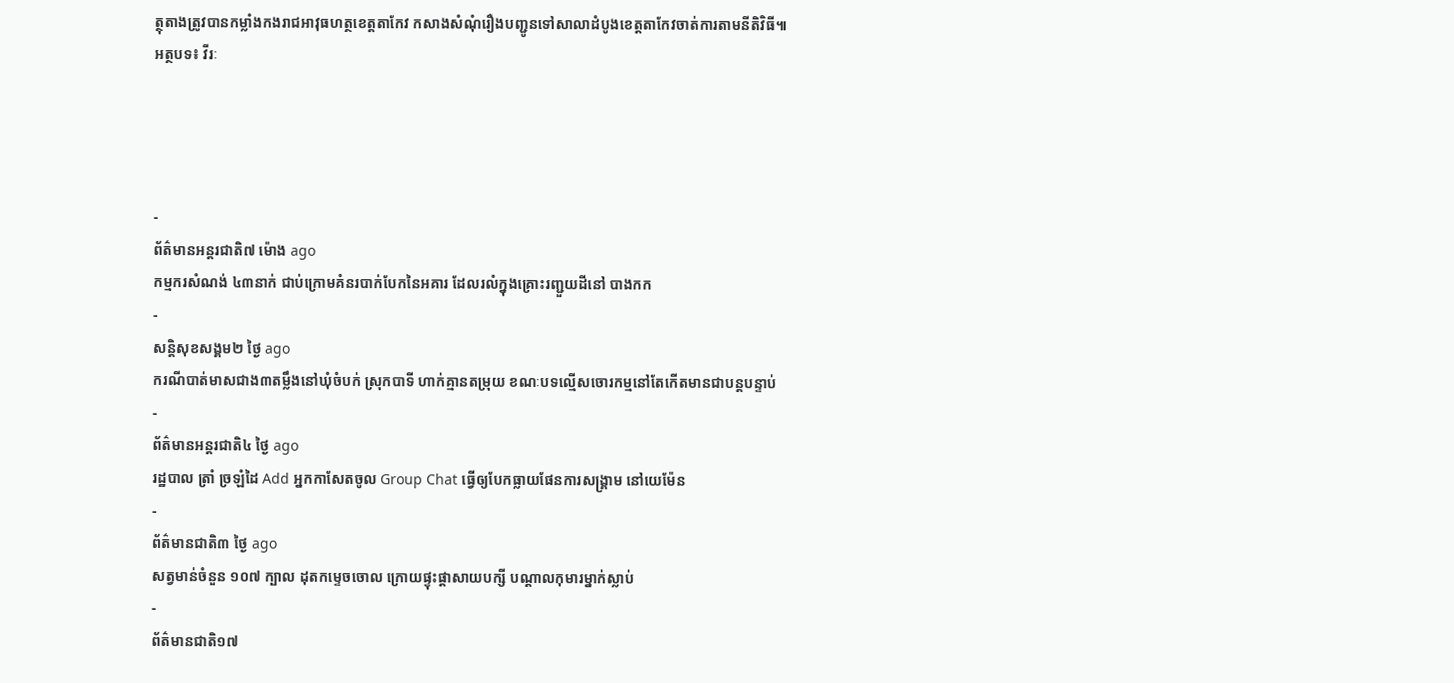ត្ថុតាងត្រូវបានកម្លាំងកងរាជអាវុធហត្ថខេត្តតាកែវ កសាងសំណុំរឿងបញ្ជូនទៅសាលាដំបូងខេត្តតាកែវចាត់ការតាមនីតិវិធី៕
អត្ថបទ៖ វីរៈ




-
ព័ត៌មានអន្ដរជាតិ៧ ម៉ោង ago
កម្មករសំណង់ ៤៣នាក់ ជាប់ក្រោមគំនរបាក់បែកនៃអគារ ដែលរលំក្នុងគ្រោះរញ្ជួយដីនៅ បាងកក
-
សន្តិសុខសង្គម២ ថ្ងៃ ago
ករណីបាត់មាសជាង៣តម្លឹងនៅឃុំចំបក់ ស្រុកបាទី ហាក់គ្មានតម្រុយ ខណៈបទល្មើសចោរកម្មនៅតែកើតមានជាបន្តបន្ទាប់
-
ព័ត៌មានអន្ដរជាតិ៤ ថ្ងៃ ago
រដ្ឋបាល ត្រាំ ច្រឡំដៃ Add អ្នកកាសែតចូល Group Chat ធ្វើឲ្យបែកធ្លាយផែនការសង្គ្រាម នៅយេម៉ែន
-
ព័ត៌មានជាតិ៣ ថ្ងៃ ago
សត្វមាន់ចំនួន ១០៧ ក្បាល ដុតកម្ទេចចោល ក្រោយផ្ទុះផ្ដាសាយបក្សី បណ្តាលកុមារម្នាក់ស្លាប់
-
ព័ត៌មានជាតិ១៧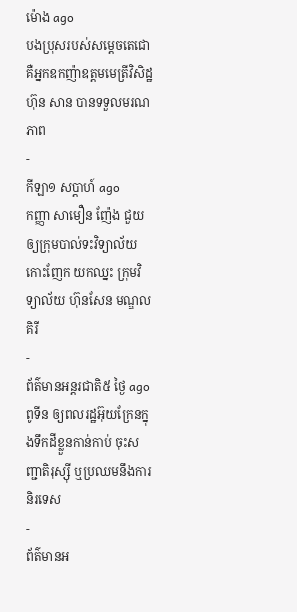ម៉ោង ago
បងប្រុសរបស់សម្ដេចតេជោ គឺអ្នកឧកញ៉ាឧត្តមមេត្រីវិសិដ្ឋ ហ៊ុន សាន បានទទួលមរណភាព
-
កីឡា១ សប្តាហ៍ ago
កញ្ញា សាមឿន ញ៉ែង ជួយឲ្យក្រុមបាល់ទះវិទ្យាល័យកោះញែក យកឈ្នះ ក្រុមវិទ្យាល័យ ហ៊ុនសែន មណ្ឌលគិរី
-
ព័ត៌មានអន្ដរជាតិ៥ ថ្ងៃ ago
ពូទីន ឲ្យពលរដ្ឋអ៊ុយក្រែនក្នុងទឹកដីខ្លួនកាន់កាប់ ចុះសញ្ជាតិរុស្ស៊ី ឬប្រឈមនឹងការនិរទេស
-
ព័ត៌មានអ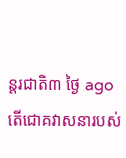ន្ដរជាតិ៣ ថ្ងៃ ago
តើជោគវាសនារបស់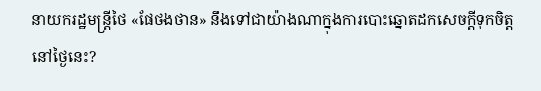នាយករដ្ឋមន្ត្រីថៃ «ផែថងថាន» នឹងទៅជាយ៉ាងណាក្នុងការបោះឆ្នោតដកសេចក្តីទុកចិត្តនៅថ្ងៃនេះ?